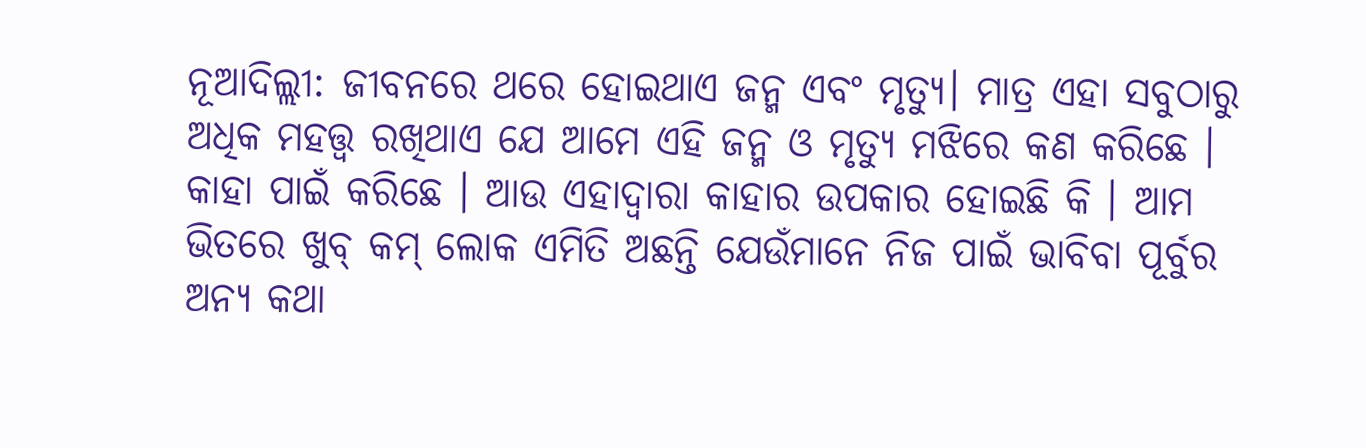ନୂଆଦିଲ୍ଲୀ: ଜୀବନରେ ଥରେ ହୋଇଥାଏ ଜନ୍ମ ଏବଂ ମୃତ୍ୟୁ। ମାତ୍ର ଏହା ସବୁଠାରୁ ଅଧିକ ମହତ୍ତ୍ବ ରଖିଥାଏ ଯେ ଆମେ ଏହି ଜନ୍ମ ଓ ମୃତ୍ୟୁ ମଝିରେ କଣ କରିଛେ । କାହା ପାଇଁ କରିଛେ । ଆଉ ଏହାଦ୍ବାରା କାହାର ଉପକାର ହୋଇଛି କି । ଆମ ଭିତରେ ଖୁବ୍ କମ୍ ଲୋକ ଏମିତି ଅଛନ୍ତି ଯେଉଁମାନେ ନିଜ ପାଇଁ ଭାବିବା ପୂର୍ବୁର ଅନ୍ୟ କଥା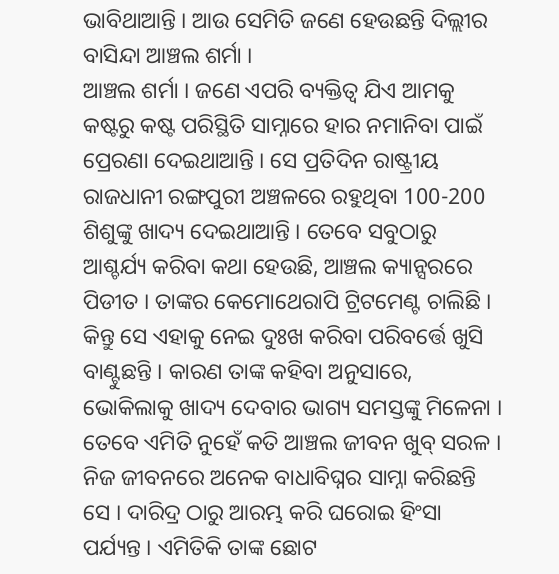ଭାବିଥାଆନ୍ତି । ଆଉ ସେମିତି ଜଣେ ହେଉଛନ୍ତି ଦିଲ୍ଲୀର ବାସିନ୍ଦା ଆଞ୍ଚଲ ଶର୍ମା ।
ଆଞ୍ଚଲ ଶର୍ମା । ଜଣେ ଏପରି ବ୍ୟକ୍ତିତ୍ବ ଯିଏ ଆମକୁ କଷ୍ଟରୁ କଷ୍ଟ ପରିସ୍ଥିତି ସାମ୍ନାରେ ହାର ନମାନିବା ପାଇଁ ପ୍ରେରଣା ଦେଇଥାଆନ୍ତି । ସେ ପ୍ରତିଦିନ ରାଷ୍ଟ୍ରୀୟ ରାଜଧାନୀ ରଙ୍ଗପୁରୀ ଅଞ୍ଚଳରେ ରହୁଥିବା 100-200 ଶିଶୁଙ୍କୁ ଖାଦ୍ୟ ଦେଇଥାଆନ୍ତି । ତେବେ ସବୁଠାରୁ ଆଶ୍ଚର୍ଯ୍ୟ କରିବା କଥା ହେଉଛି, ଆଞ୍ଚଲ କ୍ୟାନ୍ସରରେ ପିଡୀତ । ତାଙ୍କର କେମୋଥେରାପି ଟ୍ରିଟମେଣ୍ଟ ଚାଲିଛି । କିନ୍ତୁ ସେ ଏହାକୁ ନେଇ ଦୁଃଖ କରିବା ପରିବର୍ତ୍ତେ ଖୁସି ବାଣ୍ଟୁଛନ୍ତି । କାରଣ ତାଙ୍କ କହିବା ଅନୁସାରେ, ଭୋକିଲାକୁ ଖାଦ୍ୟ ଦେବାର ଭାଗ୍ୟ ସମସ୍ତଙ୍କୁ ମିଳେନା ।
ତେବେ ଏମିତି ନୁହେଁ କତି ଆଞ୍ଚଲ ଜୀବନ ଖୁବ୍ ସରଳ । ନିଜ ଜୀବନରେ ଅନେକ ବାଧାବିଘ୍ନର ସାମ୍ନା କରିଛନ୍ତି ସେ । ଦାରିଦ୍ର ଠାରୁ ଆରମ୍ଭ କରି ଘରୋଇ ହିଂସା ପର୍ଯ୍ୟନ୍ତ । ଏମିତିକି ତାଙ୍କ ଛୋଟ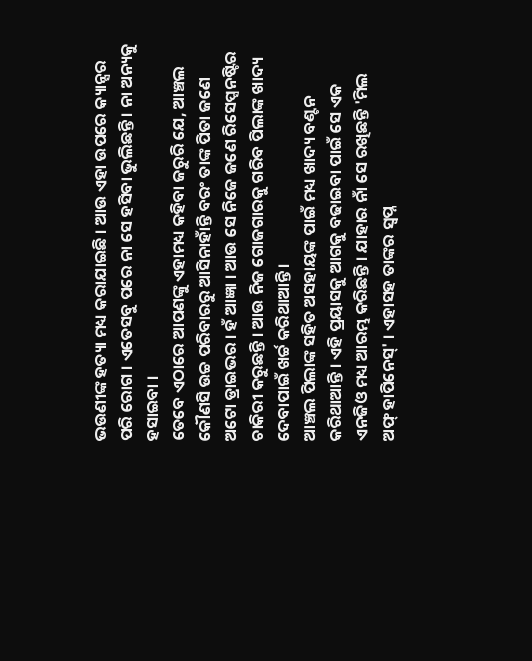ଭଉଣୀଙ୍କ ହତ୍ୟା ମଧ୍ୟ କରାଯାଇଛି । ଆଉ ଏହା ଉପରେ କ୍ୟାନ୍ସର ପରି ରୋଗ । ଏତେସବୁ ପରେ ନା ସେ ହସିବା ଭୁଲିଛନ୍ତି । ନା ଅନ୍ୟକୁ ହସାଇବା ।
ତେବେ ଏଠାରେ ଆପଣଙ୍କୁ ଏହାମଧ୍ୟ କହିବା ଜରୁରି ଯେ, ଆଞ୍ଚଲ କୌଣସି ଉଚ୍ଚ ପରିବାରରୁ ଆସିନାହାଁନ୍ତି ବରଂ ତାଙ୍କ ପିତା ଜଣେ ଅଟୋ ଡ୍ରାଇଭର । ହଁ ଆଜ୍ଞା । ଆଉ ସେ ନିଜେ ଜଣେ ରିସେପ୍ସନଷ୍ଟିର ଚାକିରୀ କରୁଛନ୍ତି । ଆଉ ନିଜ ଗୋଜଗାରକୁ ଗରିବ ପିଲାଙ୍କ ଖାଦ୍ୟ ଦେବାପାଇଁ ଖର୍ଚ୍ଚ କରିଥାଆନ୍ତି ।
ଆଞ୍ଚଲ ପିଲାଙ୍କ ସହିତ ଅସହାୟଙ୍କ ପାଇଁ ମଧ୍ୟ ଖାଦ୍ୟ ବଣ୍ଟନ କରିଥାଆନ୍ତି । ଏହି ପ୍ରୟାସକୁ ଆଗକୁ ବଢାଇବା ପାଇଁ ସେ ଏକ ଏନଜିଓ ମଧ୍ୟ ଆରମ୍ଭ କରିଛନ୍ତି । ଯାହାର ନାଁ ସେ ରଖିଛନ୍ତି 'ମିଲ ଅଫ୍ ହାପିନେସ୍' । ଏହାସହ ତାଙ୍କର ସ୍ବପ୍ନ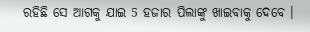ରହିଛି ସେ ଆଗକୁ ଯାଇ 5 ହଜାର ପିଲାଙ୍କୁ ଖାଇବାକୁ ଦେବେ ।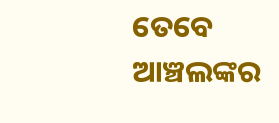ତେବେ ଆଞ୍ଚଲଙ୍କର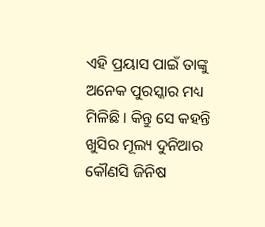ଏହି ପ୍ରୟାସ ପାଇଁ ତାଙ୍କୁ ଅନେକ ପୁରସ୍କାର ମଧ୍ୟ ମିଳିଛି । କିନ୍ତୁ ସେ କହନ୍ତି ଖୁସିର ମୂଲ୍ୟ ଦୁନିଆର କୌଣସି ଜିନିଷ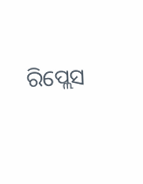ରିପ୍ଲେସ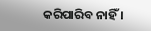କରିପାରିବ ନାହିଁ ।